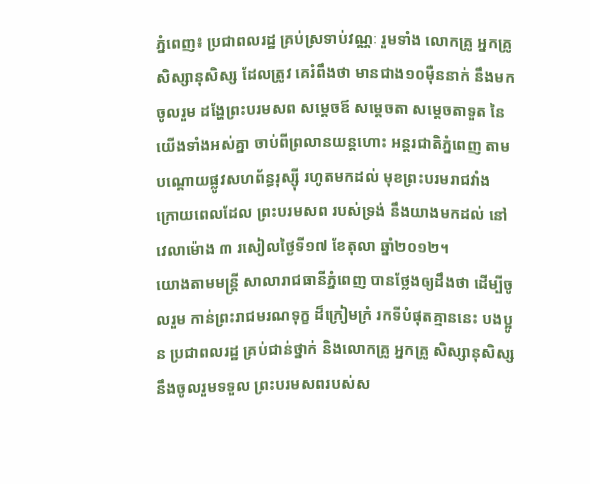ភ្នំពេញ៖ ប្រជាពលរដ្ឋ គ្រប់ស្រទាប់វណ្ណៈ រួមទាំង លោកគ្រូ អ្នកគ្រូ សិស្សានុសិស្ស ដែលត្រូវ គេរំពឹងថា មានជាង១០ម៉ឺននាក់ នឹងមកចូលរួម ដង្ហែព្រះបរមសព សម្តេចឪ សម្តេចតា សម្តេចតាទួត នៃយើងទាំងអស់គ្នា ចាប់ពីព្រលានយន្តហោះ អន្តរជាតិភ្នំពេញ តាមបណ្តោយផ្លូវសហព័ន្ធរុស្ស៊ី រហូតមកដល់ មុខព្រះបរមរាជវាំង ក្រោយពេលដែល ព្រះបរមសព របស់ទ្រង់ នឹងយាងមកដល់ នៅវេលាម៉ោង ៣ រសៀលថ្ងៃទី១៧ ខែតុលា ឆ្នាំ២០១២។
យោងតាមមន្រ្តី សាលារាជធានីភ្នំពេញ បានថ្លែងឲ្យដឹងថា ដើម្បីចូលរួម កាន់ព្រះរាជមរណទុក្ខ ដ៏ក្រៀមក្រំ រកទីបំផុតគ្មាននេះ បងប្អូន ប្រជាពលរដ្ឋ គ្រប់ជាន់ថ្នាក់ និងលោកគ្រូ អ្នកគ្រូ សិស្សានុសិស្ស នឹងចូលរួមទទួល ព្រះបរមសពរបស់ស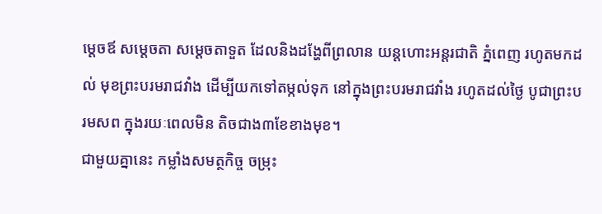ម្តេចឪ សម្តេចតា សម្តេចតាទួត ដែលនិងដង្ហែពីព្រលាន យន្តហោះអន្តរជាតិ ភ្នំពេញ រហូតមកដល់ មុខព្រះបរមរាជវាំង ដើម្បីយកទៅតម្កល់ទុក នៅក្នុងព្រះបរមរាជវាំង រហូតដល់ថ្ងៃ បូជាព្រះបរមសព ក្នុងរយៈពេលមិន តិចជាង៣ខែខាងមុខ។
ជាមួយគ្នានេះ កម្លាំងសមត្ថកិច្ច ចម្រុះ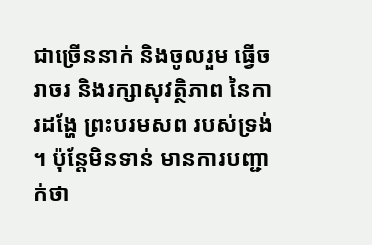ជាច្រើននាក់ និងចូលរួម ធ្វើចរាចរ និងរក្សាសុវត្ថិភាព នៃការដង្ហែ ព្រះបរមសព របស់ទ្រង់ ។ ប៉ុន្តែមិនទាន់ មានការបញ្ជាក់ថា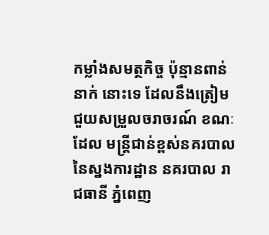កម្លាំងសមត្ថកិច្ច ប៉ុន្មានពាន់នាក់ នោះទេ ដែលនឹងត្រៀម ជួយសម្រួលចរាចរណ៍ ខណៈដែល មន្រ្តីជាន់ខ្ពស់នគរបាល នៃស្នងការដ្ឋាន នគរបាល រាជធានី ភ្នំពេញ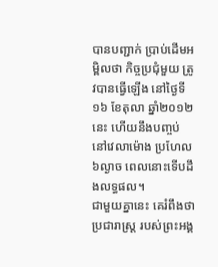បានបញ្ជាក់ ប្រាប់ដើមអម្ពិលថា កិច្ចប្រជុំមួយ ត្រូវបានធ្វើឡើង នៅថ្ងៃទី១៦ ខែតុលា ឆ្នាំ២០១២នេះ ហើយនឹងបញ្ចប់ នៅវេលាម៉ោង ប្រហែល៦ល្ងាច ពេលនោះទើបដឹងលទ្ធផល។
ជាមួយគ្នានេះ គេរំពឹងថា ប្រជារាស្រ្ត របស់ព្រះអង្គ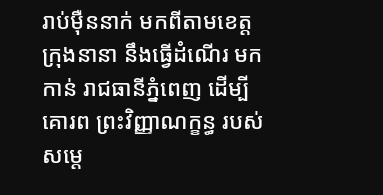រាប់ម៉ឺននាក់ មកពីតាមខេត្ត ក្រុងនានា នឹងធ្វើដំណើរ មកកាន់ រាជធានីភ្នំពេញ ដើម្បីគោរព ព្រះវិញ្ញាណក្ខន្ធ របស់សម្តេ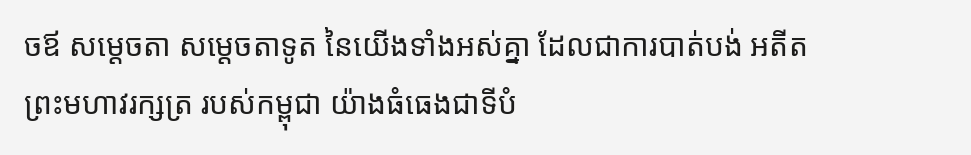ចឪ សម្តេចតា សម្តេចតាទូត នៃយើងទាំងអស់គ្នា ដែលជាការបាត់បង់ អតីតព្រះមហាវរក្សត្រ របស់កម្ពុជា យ៉ាងធំធេងជាទីបំ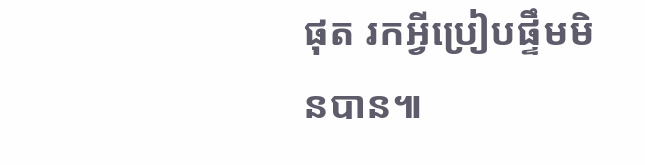ផុត រកអ្វីប្រៀបផ្ទឹមមិនបាន៕